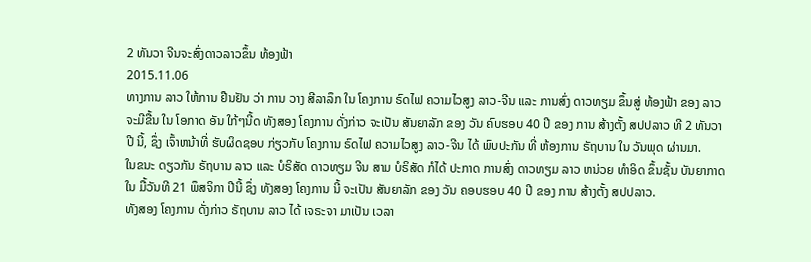2 ທັນວາ ຈີນຈະສົ່ງດາວລາວຂຶ້ນ ທ້ອງຟ້າ
2015.11.06
ທາງການ ລາວ ໃຫ້ການ ຢືນຢັນ ວ່າ ການ ວາງ ສີລາລຶກ ໃນ ໂຄງການ ຣົດໄຟ ຄວາມໄວສູງ ລາວ-ຈີນ ແລະ ການສົ່ງ ດາວທຽມ ຂຶ້ນສູ່ ທ້ອງຟ້າ ຂອງ ລາວ ຈະມີຂື້ນ ໃນ ໂອກາດ ອັນ ໃກ້ໆນີ້ດ ທັງສອງ ໂຄງການ ດັ່ງກ່າວ ຈະເປັນ ສັນຍາລັກ ຂອງ ວັນ ຄົບຮອບ 40 ປີ ຂອງ ການ ສ້າງຕັ້ງ ສປປລາວ ທີ 2 ທັນວາ ປີ ນີ້, ຊຶ່ງ ເຈົ້າຫນ້າທີ່ ຮັບຜິດຊອບ ກ່ຽວກັບ ໂຄງການ ຣົດໄຟ ຄວາມໄວສູງ ລາວ-ຈີນ ໄດ້ ພົບປະກັນ ທີ່ ຫ້ອງການ ຣັຖບານ ໃນ ວັນພຸດ ຜ່ານມາ.
ໃນຂນະ ດຽວກັນ ຣັຖບານ ລາວ ແລະ ບໍຣິສັດ ດາວທຽມ ຈີນ ສາມ ບໍຣິສັດ ກໍໄດ້ ປະກາດ ການສົ່ງ ດາວທຽມ ລາວ ຫນ່ວຍ ທຳອິດ ຂຶ້ນຊັ້ນ ບັນຍາກາດ ໃນ ມື້ວັນທີ 21 ພຶສຈິກາ ປີນີ້ ຊຶ່ງ ທັງສອງ ໂຄງການ ນີ້ ຈະເປັນ ສັນຍາລັກ ຂອງ ວັນ ຄອບຮອບ 40 ປີ ຂອງ ການ ສ້າງຕັ້ງ ສປປລາວ.
ທັງສອງ ໂຄງການ ດັ່ງກ່າວ ຣັຖບານ ລາວ ໄດ້ ເຈຣະຈາ ມາເປັນ ເວລາ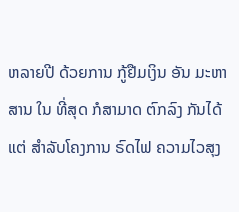ຫລາຍປີ ດ້ວຍການ ກູ້ຢືມເງິນ ອັນ ມະຫາສານ ໃນ ທີ່ສຸດ ກໍສາມາດ ຕົກລົງ ກັນໄດ້ ແຕ່ ສຳລັບໂຄງການ ຣົດໄຟ ຄວາມໄວສຸງ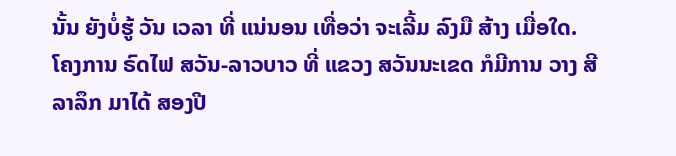ນັ້ນ ຍັງບໍ່ຮູ້ ວັນ ເວລາ ທີ່ ແນ່ນອນ ເທື່ອວ່າ ຈະເລີ້ມ ລົງມື ສ້າງ ເມື່ອໃດ.
ໂຄງການ ຣົດໄຟ ສວັນ-ລາວບາວ ທີ່ ແຂວງ ສວັນນະເຂດ ກໍມີການ ວາງ ສີລາລຶກ ມາໄດ້ ສອງປີ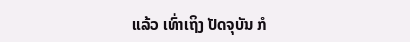ແລ້ວ ເທົ່າເຖິງ ປັດຈຸບັນ ກໍ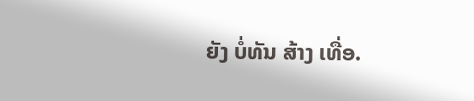ຍັງ ບໍ່ທັນ ສ້າງ ເທື່ອ.